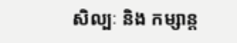សិល្បៈ និង កម្សាន្ត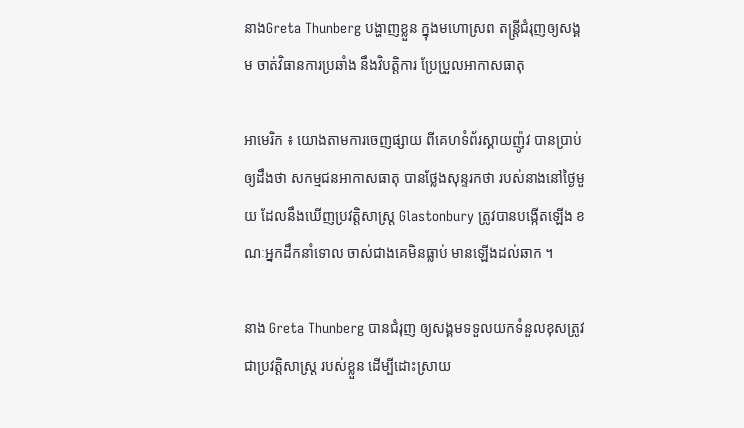នាងGreta Thunberg បង្ហាញខ្លួន ក្នុងមហោស្រព តន្ត្រីជំរុញឲ្យសង្គម ចាត់វិធានការប្រឆាំង នឹងវិបត្តិការ ប្រែប្រួលអាកាសធាតុ

អាមេរិក ៖ យោងតាមការចេញផ្សាយ ពីគេហទំព័រស្គាយញ៉ូវ បានប្រាប់ឲ្យដឹងថា សកម្មជនអាកាសធាតុ បានថ្លែងសុន្ទរកថា របស់នាងនៅថ្ងៃមួយ ដែលនឹងឃើញប្រវត្តិសាស្ត្រ Glastonbury ត្រូវបានបង្កើតឡើង ខណៈអ្នកដឹកនាំទោល ចាស់ជាងគេមិនធ្លាប់ មានឡើងដល់ឆាក ។

នាង Greta Thunberg បានជំរុញ ឲ្យសង្គមទទួលយកទំនួលខុសត្រូវ ជាប្រវត្តិសាស្ត្រ របស់ខ្លួន ដើម្បីដោះស្រាយ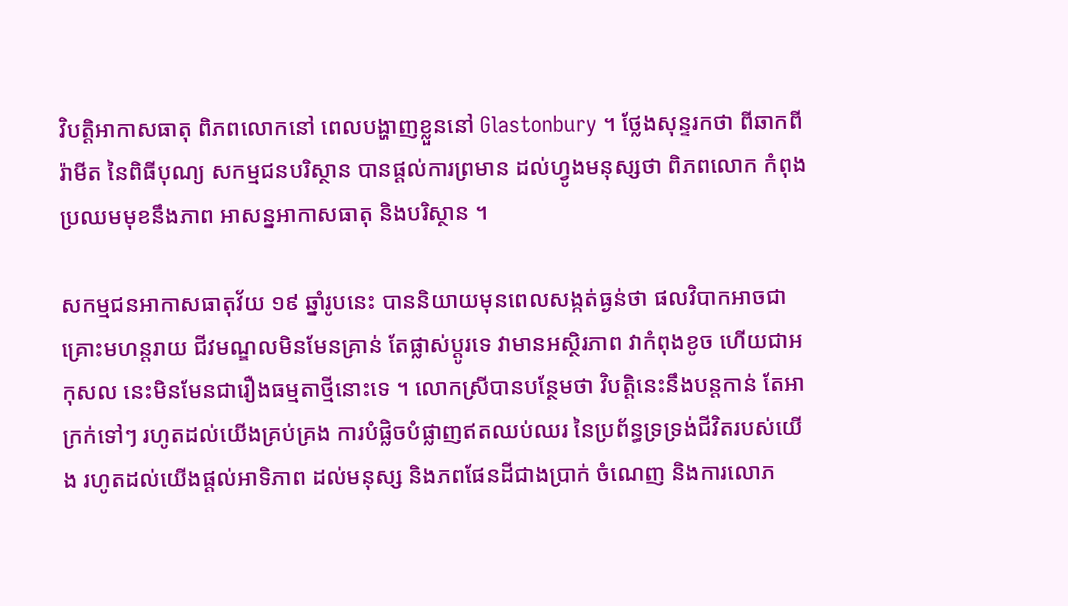វិបត្តិអាកាសធាតុ ពិភពលោកនៅ ពេលបង្ហាញខ្លួននៅ Glastonbury ។ ថ្លែងសុន្ទរកថា ពីឆាកពីរ៉ាមីត នៃពិធីបុណ្យ សកម្មជនបរិស្ថាន បានផ្តល់ការព្រមាន ដល់ហ្វូងមនុស្សថា ពិភពលោក កំពុងប្រឈមមុខនឹងភាព អាសន្នអាកាសធាតុ និងបរិស្ថាន ។

សកម្មជនអាកាសធាតុវ័យ ១៩ ឆ្នាំរូបនេះ បាននិយាយមុនពេលសង្កត់ធ្ងន់ថា ផលវិបាកអាចជាគ្រោះមហន្តរាយ ជីវមណ្ឌលមិនមែនគ្រាន់ តែផ្លាស់ប្តូរទេ វាមានអស្ថិរភាព វាកំពុងខូច ហើយជាអកុសល នេះមិនមែនជារឿងធម្មតាថ្មីនោះទេ ។ លោកស្រីបានបន្ថែមថា វិបត្តិនេះនឹងបន្តកាន់ តែអាក្រក់ទៅៗ រហូតដល់យើងគ្រប់គ្រង ការបំផ្លិចបំផ្លាញឥតឈប់ឈរ នៃប្រព័ន្ធទ្រទ្រង់ជីវិតរបស់យើង រហូតដល់យើងផ្តល់អាទិភាព ដល់មនុស្ស និងភពផែនដីជាងប្រាក់ ចំណេញ និងការលោភ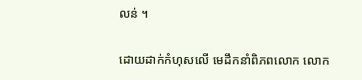លន់ ។

ដោយដាក់កំហុសលើ មេដឹកនាំពិភពលោក លោក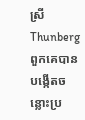ស្រី Thunberg ពួកគេបានបង្កើតចន្លោះប្រ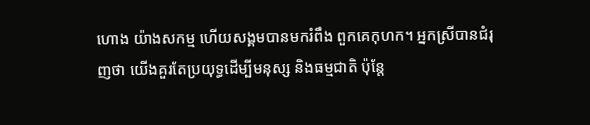ហោង យ៉ាងសកម្ម ហើយសង្គមបានមករំពឹង ពួកគេកុហក។ អ្នកស្រីបានជំរុញថា យើងគួរតែប្រយុទ្ធដើម្បីមនុស្ស និងធម្មជាតិ ប៉ុន្តែ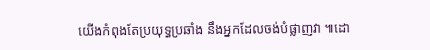យើងកំពុងតែប្រយុទ្ធប្រឆាំង នឹងអ្នកដែលចង់បំផ្លាញវា ៕ដោ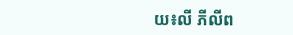យ៖លី ភីលីព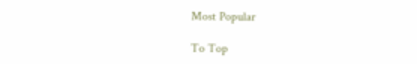Most Popular

To Top